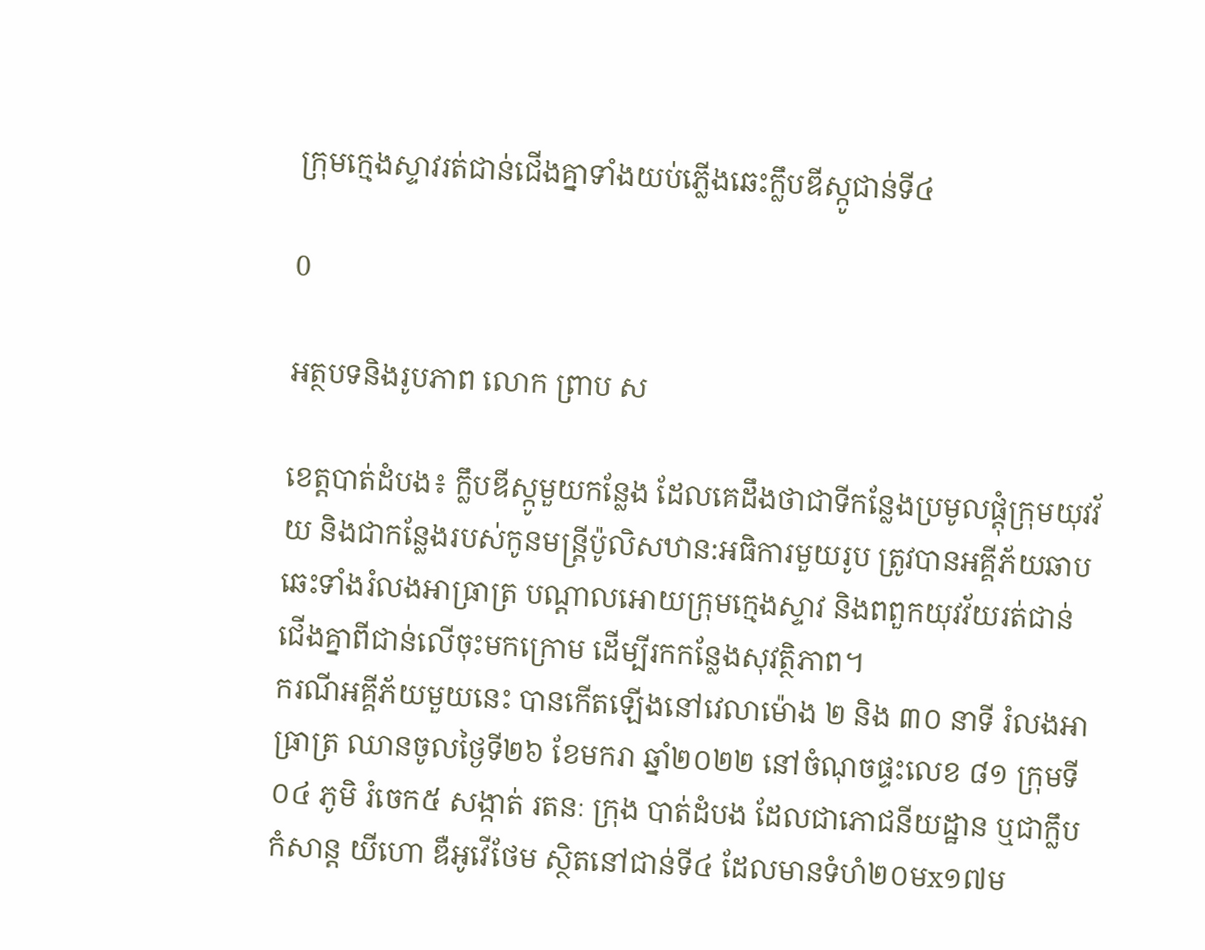ក្រុមក្មេងស្ទាវរត់ជាន់ជើងគ្នាទាំងយប់ភ្លើងឆេះក្លឹបឌីស្កូជាន់ទី៤

0

អត្ថបទនិងរូបភាព លោក ព្រាប ស

ខេត្តបាត់ដំបង៖ ក្លឹបឌីស្កូមួយកន្លែង ដែលគេដឹងថាជាទីកន្លែងប្រមូលផ្តុំក្រុមយុវវ័យ និងជាកន្លែងរបស់កូនមន្ត្រីប៉ូលិសឋាន:អធិការមួយរូប ត្រូវបានអគ្គីភ័យឆាបឆេះទាំងរំលងអាធ្រាត្រ បណ្តាលអោយក្រុមក្មេងស្ទាវ និងពពួកយុវវ័យរត់ជាន់ជើងគ្នាពីជាន់លើចុះមកក្រោម ដើម្បីរកកន្លែងសុវត្ថិភាព។
ករណីអគ្គីភ័យមួយនេះ បានកើតឡើងនៅវេលាម៉ោង ២ និង ៣០ នាទី រំលងអាធ្រាត្រ ឈានចូលថ្ងៃទី២៦ ខែមករា ឆ្នាំ២០២២ នៅចំណុចផ្ទះលេខ ៨១ ក្រុមទី ០៤ ភូមិ រំចេក៥ សង្កាត់ រតនៈ ក្រុង បាត់ដំបង ដែលជាភោជនីយដ្ឋាន ឬជាក្លឹបកំសាន្ត យីហោ ឌឺអូវើថែម ស្ថិតនៅជាន់ទី៤ ដែលមានទំហំ២០មx១៧ម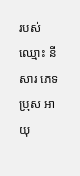របស់ឈ្មោះ នី សារ ភេទ ប្រុស អាយុ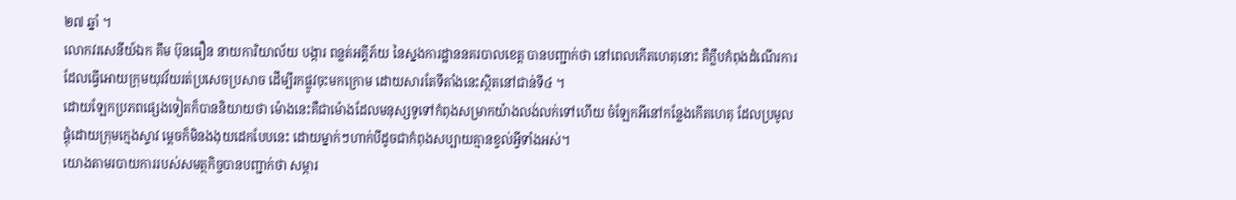២៧ ឆ្នាំ ។
លោកវរសេនីយ៍ឯក គឹម ប៊ុនធឿន នាយការិយាល័យ បង្ការ ពន្លត់អគ្គីភ័យ នៃស្នងការដ្ឋាននគរបាលខេត្ត បានបញ្ជាក់ថា នៅពេលកើតហេតុនោះ គឺក្លឹបកំពុងដំណើរការ ដែលធ្វើអោយក្រុមយុវវ័យរត់ប្រសេចប្រសាច ដើម្បីរកផ្លូវចុះមកក្រោម ដោយសារតែទីតាំងនេះស្ថិតនៅជាន់ទី៤ ។
ដោយឡែកប្រភពផ្សេងទៀតក៏បាននិយាយថា ម៉ោងនេះគឺជាម៉ោងដែលមនុស្សទូទៅកំពុងសម្រាកយ៉ាងលង់លក់ទៅហើយ ចំឡែកអីនៅកន្លែងកើតហេតុ ដែលប្រមូលផ្តុំដោយក្រុមក្មេងស្ទាវ ម្តេចក៏មិនងងុយដេកបែបនេះ ដោយម្នាក់ៗហាក់បីដូចជាកំពុងសប្បាយគ្មានខ្វល់អ្វីទាំងអស់។
យោងតាមរបាយការរបស់សមត្ថកិច្ចបានបញ្ជាក់ថា សម្ភារ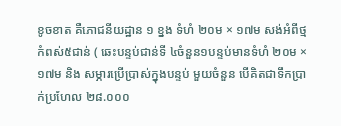ខូចខាត គឺភោជនីយដ្ឋាន ១ ខ្នង ទំហំ ២០ម × ១៧ម សង់អំពីថ្ម កំពស់៥ជាន់ ( ឆេះបន្ទប់ជាន់ទី ៤ចំនួន១បន្ទប់មានទំហំ ២០ម × ១៧ម និង សម្ភារប្រើប្រាស់ក្នុងបន្ទប់ មួយចំនួន បើគិតជាទឹកប្រាក់ប្រហែល ២៨.០០០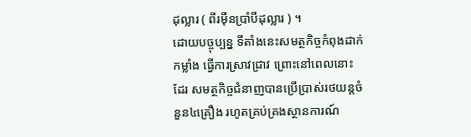ដុល្លារ ( ពីរមុឺនប្រាំបីដុល្លារ ) ។
ដោយបច្ចុប្បន្ន ទីតាំងនេះសមត្ថកិច្ចកំពុងដាក់កម្លាំង ធ្វើការស្រាវជ្រាវ ព្រោះនៅពេលនោះដែរ សមត្ថកិច្ចជំនាញបានប្រើប្រាស់រថយន្តចំនួន៤គ្រឿង រហូតគ្រប់គ្រងស្ថានការណ៍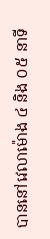បាននៅវេលាម៉ោង ៤ និង ០៥ នាទី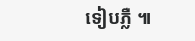ទៀបភ្លឺ ៕